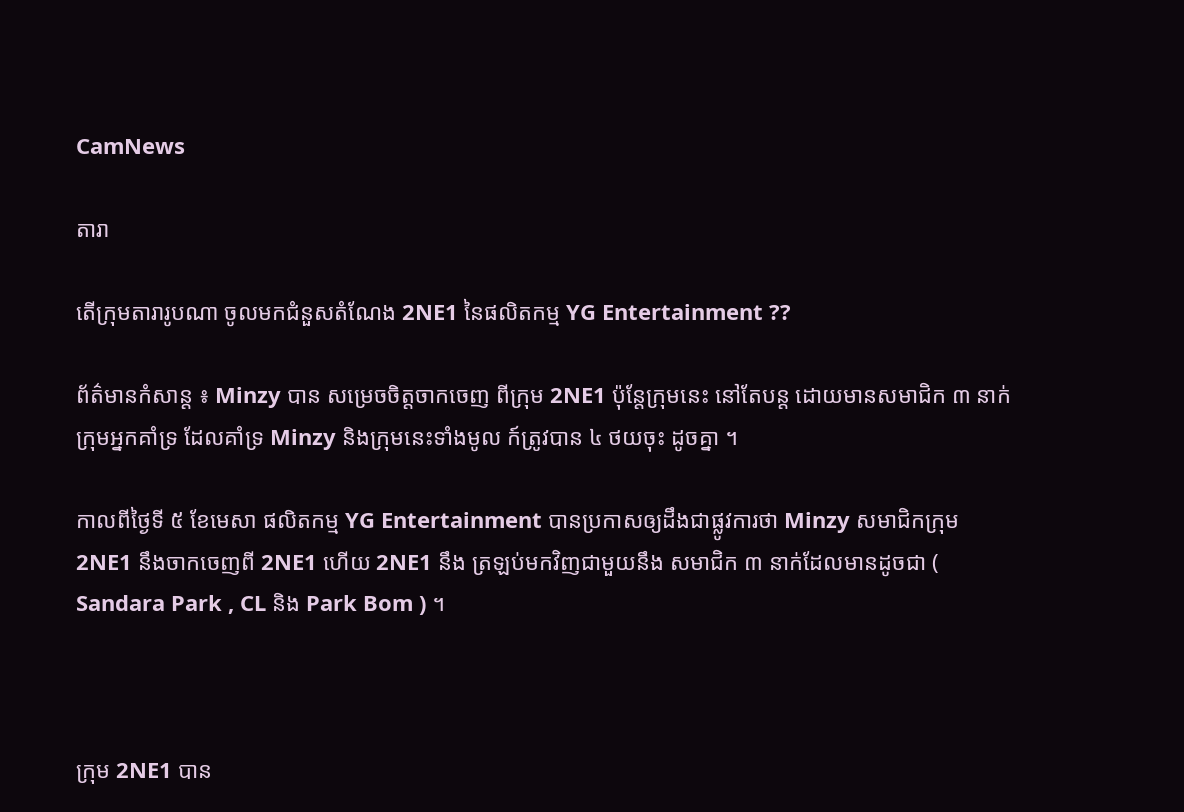CamNews

តារា

តើក្រុមតារារូបណា ចូលមកជំនួសតំណែង 2NE1 នៃផលិតកម្ម YG Entertainment ??

ព័ត៌មានកំសាន្ត ៖ Minzy បាន សម្រេចចិត្តចាកចេញ ពីក្រុម 2NE1 ប៉ុន្តែក្រុមនេះ នៅតែបន្ត ដោយមានសមាជិក ៣ នាក់ ក្រុមអ្នកគាំទ្រ ដែលគាំទ្រ Minzy និងក្រុមនេះទាំងមូល ក៍ត្រូវបាន ៤ ថយចុះ ដូចគ្នា ។

កាលពីថ្ងៃទី ៥ ខែមេសា ផលិតកម្ម YG Entertainment បានប្រកាសឲ្យដឹងជាផ្លូវការថា Minzy សមាជិកក្រុម 2NE1 នឹងចាកចេញពី 2NE1 ហើយ 2NE1 នឹង ត្រឡប់មកវិញជាមួយនឹង សមាជិក ៣ នាក់ដែលមានដូចជា ( Sandara Park , CL និង Park Bom ) ។



ក្រុម 2NE1 បាន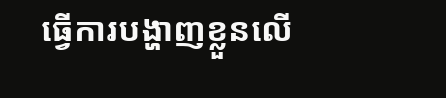ធ្វើការបង្ហាញខ្លួនលើ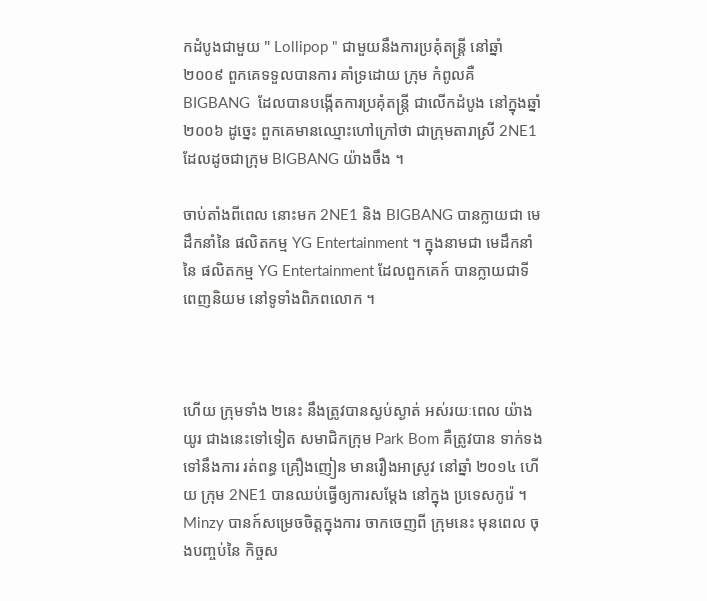កដំបូងជាមួយ " Lollipop " ជាមួយនឹងការប្រគុំតន្រ្តី នៅឆ្នាំ ២០០៩ ពួកគេទទួលបានការ គាំទ្រដោយ ក្រុម កំពូលគឺ BIGBANG  ដែលបានបង្កើតការប្រគុំតន្រ្តី ជាលើកដំបូង នៅក្នុងឆ្នាំ ២០០៦ ដូច្នេះ ពួកគេមានឈ្មោះហៅក្រៅថា ជាក្រុមតារាស្រី 2NE1 ដែលដូចជាក្រុម BIGBANG យ៉ាងចឹង ។

ចាប់តាំងពីពេល នោះមក 2NE1 និង BIGBANG បានក្លាយជា មេដឹកនាំនៃ ផលិតកម្ម YG Entertainment ។ ក្នុងនាមជា មេដឹកនាំនៃ ផលិតកម្ម YG Entertainment ដែលពួកគេក៍ បានក្លាយជាទី ពេញនិយម នៅទូទាំងពិភពលោក ។



ហើយ ក្រុមទាំង ២នេះ នឹងត្រូវបានស្ងប់ស្ងាត់ អស់រយៈពេល យ៉ាងយូរ ជាងនេះទៅទៀត សមាជិកក្រុម Park Bom គឺត្រូវបាន ទាក់ទងទៅនឹងការ រត់ពន្ធ គ្រឿងញៀន មានរឿងអាស្រូវ នៅឆ្នាំ ២០១៤ ហើយ ក្រុម 2NE1 បានឈប់ធ្វើឲ្យការសម្តែង នៅក្នុង ប្រទេសកូរ៉េ ។ Minzy បានក៍សម្រេចចិត្តក្នុងការ ចាកចេញពី ក្រុមនេះ មុនពេល ចុងបញ្ចប់នៃ កិច្ចស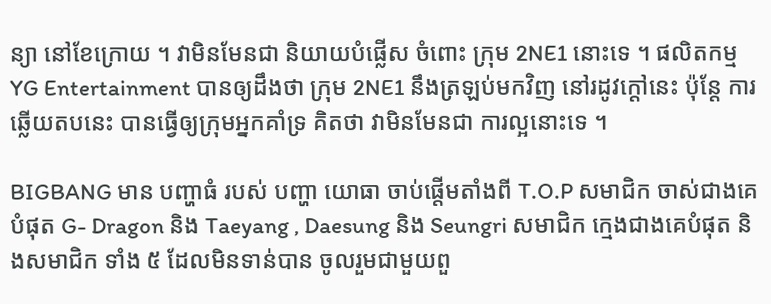ន្យា នៅខែក្រោយ ។ វាមិនមែនជា និយាយបំផ្លើស ចំពោះ ក្រុម 2NE1 នោះទេ ។ ផលិតកម្ម YG Entertainment បានឲ្យដឹងថា ក្រុម 2NE1 នឹងត្រឡប់មកវិញ នៅរដូវក្តៅនេះ ប៉ុន្តែ ការឆ្លើយតបនេះ បានធ្វើឲ្យក្រុមអ្នកគាំទ្រ គិតថា វាមិនមែនជា ការល្អនោះទេ ។

BIGBANG មាន បញ្ហាធំ របស់ បញ្ហា យោធា ចាប់ផ្តើមតាំងពី T.O.P សមាជិក ចាស់ជាងគេបំផុត G- Dragon និង Taeyang , Daesung និង Seungri សមាជិក ក្មេងជាងគេបំផុត និងសមាជិក ទាំង ៥ ដែលមិនទាន់បាន ចូលរួមជាមួយពួ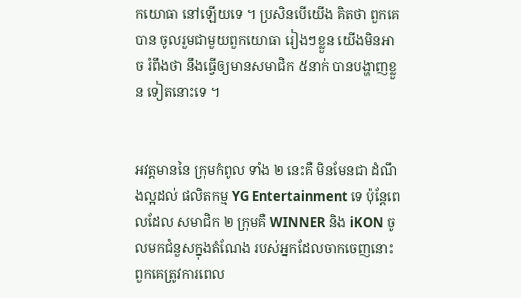កយោធា នៅឡើយទេ ។ ប្រសិនបើយើង គិតថា ពួកគេបាន ចូលរួមជាមួយពួកយោធា រៀងៗខ្លួន យើងមិនអាច រំពឹងថា នឹងធ្វើឲ្យមានសមាជិក ៥នាក់ បានបង្ហាញខ្លួន ទៀតនោះទេ ។


អវត្ដមាននៃ ក្រុមកំពូល ទាំង ២ នេះគឺ មិនមែនជា ដំណឹងល្អដល់ ផលិតកម្ម YG Entertainment ទេ ប៉ុន្តែពេលដែល សមាជិក ២ ក្រុមគឺ WINNER និង iKON ចូលមកជំនួសក្នុងតំណែង របស់អ្នកដែលចាកចេញនោះ ពួកគេត្រូវការពេល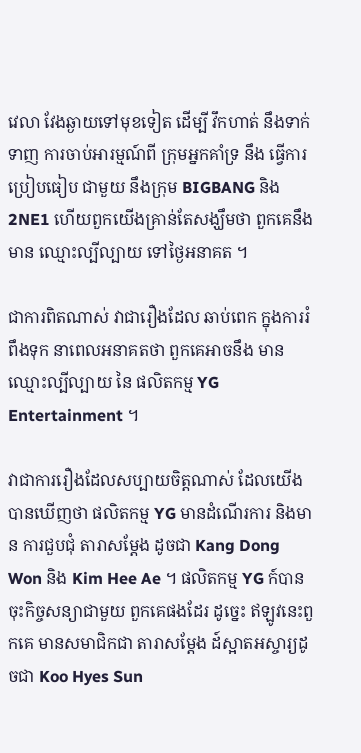វេលា វែងឆ្ងាយទៅមុខទៀត ដើម្បី វឹកហាត់ នឹងទាក់ទាញ ការចាប់អារម្មណ៍ពី ក្រុមអ្នកគាំទ្រ នឹង ធ្វើការប្រៀបធៀប ជាមួយ នឹងក្រុម BIGBANG និង 2NE1 ហើយពួកយើងគ្រាន់តែសង្ឃឹមថា ពួកគេនឹងមាន ឈ្មោះល្បីល្បាយ ទៅថ្ងៃអនាគត ។

ជាការពិតណាស់ វាជារឿងដែល ឆាប់ពេក ក្នុងការរំពឹងទុក នាពេលអនាគតថា ពួកគេអាចនឹង មានឈ្មោះល្បីល្បាយ នៃ ផលិតកម្ម YG Entertainment ។

វាជាការរឿងដែលសប្បាយចិត្តណាស់ ដែលយើងបានឃើញថា ផលិតកម្ម YG មានដំណើរការ និងមាន ការជួបជុំ តារាសម្ដែង ដូចជា Kang Dong Won និង Kim Hee Ae ។ ផលិតកម្ម YG ក៍បាន ចុះកិច្ចសន្យាជាមួយ ពួកគេផងដែរ ដូច្នេះ ឥឡូវនេះពួកគេ មានសមាជិកជា តារាសម្តែង ដ៍ស្អាតអស្ចារ្យដូចជា Koo Hyes Sun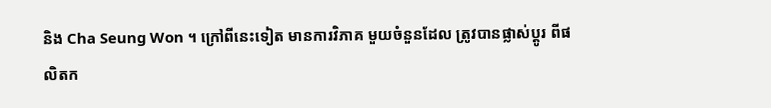និង Cha Seung Won ។ ក្រៅពីនេះទៀត មានការវិភាគ មួយចំនួនដែល ត្រូវបានផ្លាស់ប្តូរ ពីផលិតក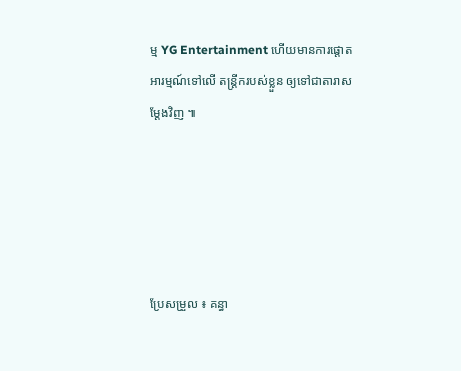ម្ម YG Entertainment ហើយមានការផ្តោតអារម្មណ៍ទៅលើ តន្ត្រីករបស់ខ្លួន ឲ្យទៅជាតារាសម្ដែងវិញ ៕





ប្រែសម្រួល ៖ គន្ធា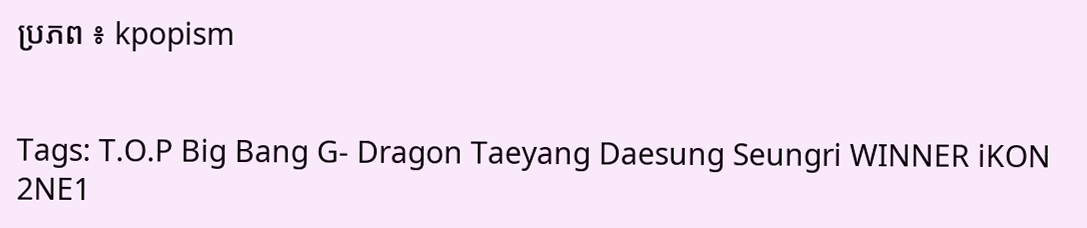ប្រភព ៖ kpopism


Tags: T.O.P Big Bang G- Dragon Taeyang Daesung Seungri WINNER iKON 2NE1